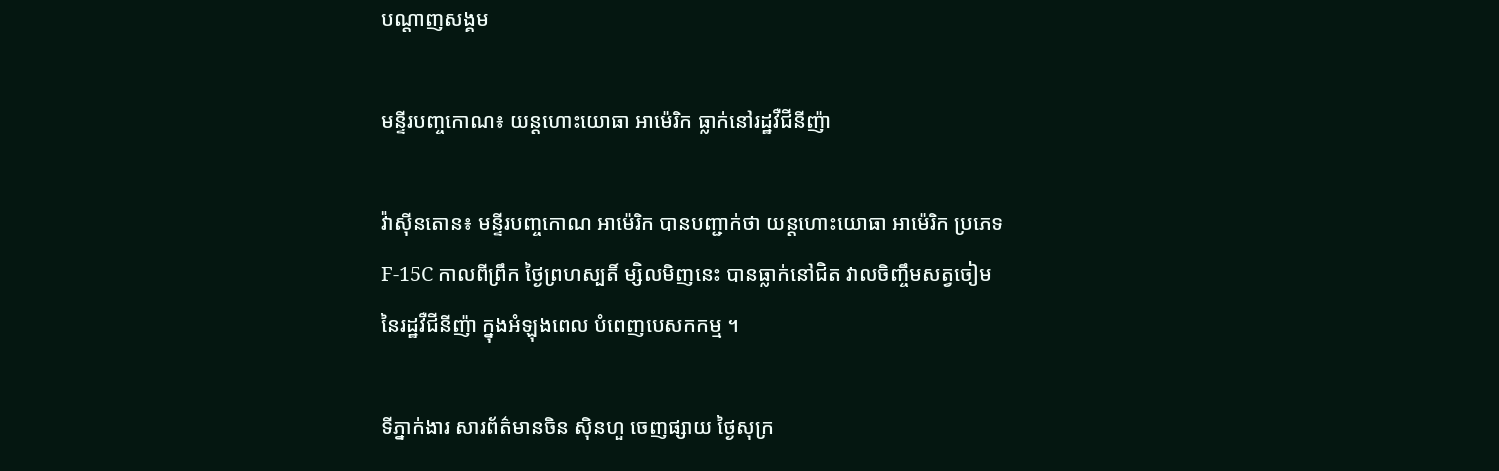បណ្តាញសង្គម

មន្ទីរបញ្ចកោណ៖ យន្ដហោះយោធា អាម៉េរិក ធ្លាក់នៅរដ្ឋវឺជីនីញ៉ា

វ៉ាស៊ីនតោន៖ មន្ទីរបញ្ចកោណ អាម៉េរិក បានបញ្ជាក់ថា យន្ដហោះយោធា អាម៉េរិក ប្រភេទ F-15C កាលពីព្រឹក ថ្ងៃព្រហស្បតិ៍ ម្សិលមិញនេះ បានធ្លាក់នៅជិត វាលចិញ្ចឹមសត្វចៀម នៃរដ្ឋវឺជីនីញ៉ា ក្នុងអំឡុងពេល បំពេញបេសកកម្ម ។

ទីភ្នាក់ងារ សារព័ត៌មានចិន ស៊ិនហួ ចេញផ្សាយ ថ្ងៃសុក្រ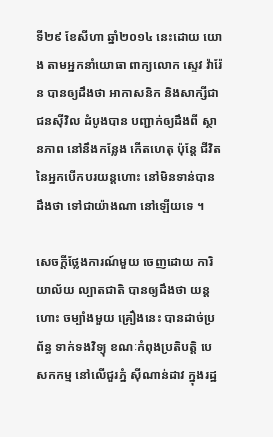ទី២៩ ខែសីហា ឆ្នាំ២០១៤ នេះដោយ យោង តាមអ្នកនាំយោធា ពាក្យលោក ស្ទេវ វ៉ារ៉ែន បានឲ្យដឹងថា អាកាសនិក និងសាក្សីជាជនស៊ីវិល ដំបូងបាន បញ្ជាក់ឲ្យដឹងពី ស្ថានភាព នៅនឹងកន្លែង កើតហេតុ ប៉ុន្ដែ ជីវិត នៃអ្នកបើកបរយន្ដហោះ នៅមិនទាន់បាន ដឹងថា ទៅជាយ៉ាងណា នៅឡើយទេ ។

សេចក្ដីថ្លែងការណ៍មួយ ចេញដោយ ការិយាល័យ ល្បាតជាតិ បានឲ្យដឹងថា យន្ដហោះ ចម្បាំងមួយ គ្រឿងនេះ បានដាច់ប្រព័ន្ធ ទាក់ទងវិទ្យុ ខណៈកំពុងប្រតិបត្តិ បេសកកម្ម នៅលើជួរភ្នំ ស៊ីណាន់ដាវ ក្នុងរដ្ឋ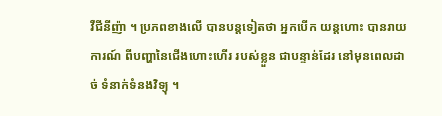វឺជីនីញ៉ា ។ ប្រភពខាងលើ បានបន្ដទៀតថា អ្នកបើក យន្ដហោះ បានរាយការណ៍ ពីបញ្ហានៃជើងហោះហើរ របស់ខ្លួន ជាបន្ទាន់ដែរ នៅមុនពេលដាច់ ទំនាក់ទំនងវិទ្យុ ។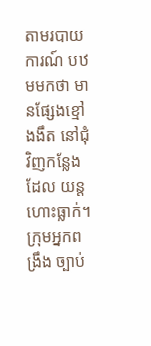តាមរបាយការណ៍ បឋមមកថា មានផ្សែងខ្មៅងងឹត នៅជុំវិញកន្លែងដែល យន្ដហោះធ្លាក់។ ក្រុមអ្នកពង្រឹង ច្បាប់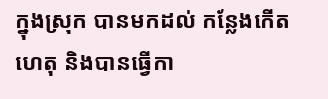ក្នុងស្រុក បានមកដល់ កន្លែងកើតហេតុ និងបានធ្វើកា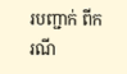របញ្ជាក់ ពីករណី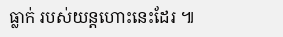ធ្លាក់ របស់យន្ដហោះនេះដែរ ៕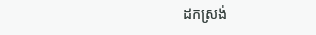ដកស្រង់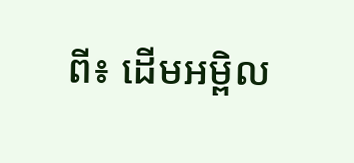ពី៖ ដើមអម្ពិល